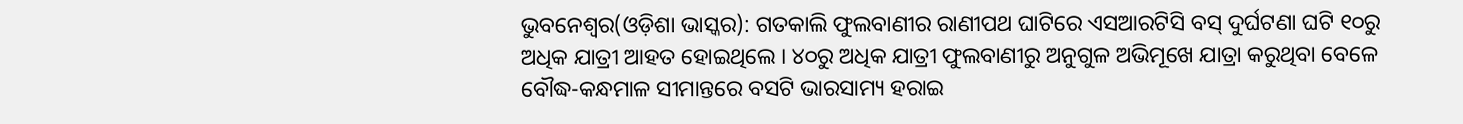ଭୁବନେଶ୍ୱର(ଓଡ଼ିଶା ଭାସ୍କର): ଗତକାଲି ଫୁଲବାଣୀର ରାଣୀପଥ ଘାଟିରେ ଏସଆରଟିସି ବସ୍ ଦୁର୍ଘଟଣା ଘଟି ୧୦ରୁ ଅଧିକ ଯାତ୍ରୀ ଆହତ ହୋଇଥିଲେ । ୪୦ରୁ ଅଧିକ ଯାତ୍ରୀ ଫୁଲବାଣୀରୁ ଅନୁଗୁଳ ଅଭିମୂଖେ ଯାତ୍ରା କରୁଥିବା ବେଳେ ବୌଦ୍ଧ-କନ୍ଧମାଳ ସୀମାନ୍ତରେ ବସଟି ଭାରସାମ୍ୟ ହରାଇ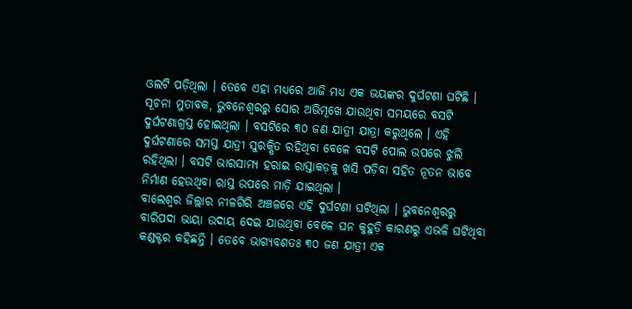ଓଲଟି ପଡ଼ିଥିଲା । ତେବେ ଏହା ମଧ୍ୟରେ ଆଜି ମଧ୍ୟ ଏକ ଭୟଙ୍କର ଦୁର୍ଘଟଣା ଘଟିଛି ।
ସୂଚନା ମୁତାବକ, ଭୁବନେଶ୍ୱରରୁ ସୋର ଅଭିମୂଖେ ଯାଉଥିବା ସମୟରେ ବସଟି ଦୁର୍ଘଟଣାଗ୍ରସ୍ତ ହୋଇଥିଲା । ବସଟିରେ ୩୦ ଜଣ ଯାତ୍ରୀ ଯାତ୍ରା କରୁଥିଲେ । ଏହି ଦୁର୍ଘଟଣାରେ ସମସ୍ତ ଯାତ୍ରୀ ସୁରକ୍ଷିତ ରହିଥିବା ବେଳେ ବସଟି ପୋଲ ଉପରେ ଝୁଲି ରହିଥିଲା । ବସଟି ଭାରସାମ୍ୟ ହରାଇ ରାସ୍ତାକଡ଼କୁ ଖସି ପଡ଼ିବା ସହିତ ନୂତନ ଭାବେ ନିର୍ମାଣ ହେଉଥିବା ରାସ୍ତ ଉପରେ ମାଡ଼ି ଯାଇଥିଲା ।
ବାଲେଶ୍ୱର ଜିଲ୍ଲାର ନୀଳଗିରି ଅଞ୍ଚଳରେ ଏହି ଦୁର୍ଘଟଣା ଘଟିଥିଲା । ଭୁବନେଶ୍ୱରରୁ ବାରିପଦା ଭାୟା ଉଦାୟ ଦେଇ ଯାଉଥିବା ବେଳେ ଘନ କୁହୁଡ଼ି କାରଣରୁ ଏଭଳି ଘଟିଥିବା କଣ୍ଡକ୍ଟର କହିଛନ୍ତି । ତେବେ ଭାଗ୍ୟବଶତଃ ୩୦ ଜଣ ଯାତ୍ରୀ ଏକ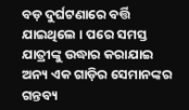ବଡ଼ ଦୁର୍ଘଟଣାରେ ବର୍ତ୍ତି ଯାଇଥିଲେ । ପରେ ସମସ୍ତ ଯାତ୍ରୀଙ୍କୁ ଉଦ୍ଧାର କରାଯାଇ ଅନ୍ୟ ଏକ ଗାଡ଼ିର ସେମାନଙ୍କର ଗନ୍ତବ୍ୟ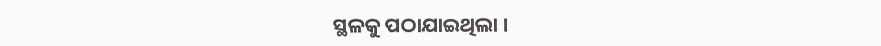ସ୍ଥଳକୁ ପଠାଯାଇଥିଲା ।